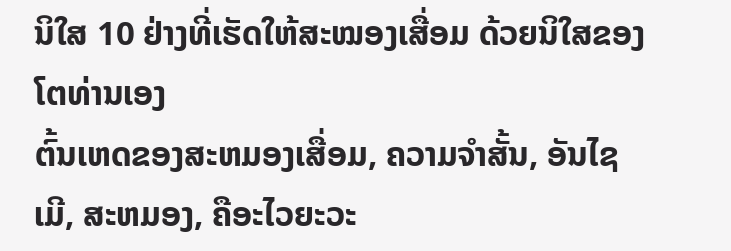ນິໃສ 10 ຢ່າງທີ່ເຮັດໃຫ້ສະໝອງເສື່ອມ ດ້ວຍນິໃສຂອງໂຕທ່ານເອງ
ຕົ້ນເຫດຂອງສະຫມອງເສື່ອມ, ຄວາມຈຳສັ້ນ, ອັນໄຊເມີ, ສະຫມອງ, ຄືອະໄວຍະວະ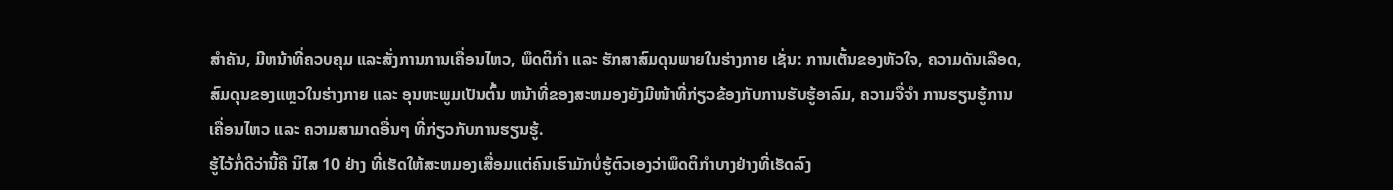ສຳຄັນ, ມີຫນ້າທີ່ຄວບຄຸມ ແລະສັ່ງການການເຄື່ອນໄຫວ, ພຶດຕິກຳ ແລະ ຮັກສາສົມດຸນພາຍໃນຮ່າງກາຍ ເຊັ່ນ: ການເຕັ້ນຂອງຫັວໃຈ, ຄວາມດັນເລືອດ, ສົມດຸນຂອງແຫຼວໃນຮ່າງກາຍ ແລະ ອຸນຫະພູມເປັນຕົ້ນ ຫນ້າທີ່ຂອງສະຫມອງຍັງມີໜ້າທີ່ກ່ຽວຂ້ອງກັບການຮັບຮູ້ອາລົມ, ຄວາມຈື່ຈຳ ການຮຽນຮູ້ການເຄື່ອນໄຫວ ແລະ ຄວາມສາມາດອື່ນໆ ທີ່ກ່ຽວກັບການຮຽນຮູ້.
ຮູ້ໄວ້ກໍ່ດີວ່ານີ້ຄື ນິໄສ 10 ຢ່າງ ທີ່ເຮັດໃຫ້ສະຫມອງເສື່ອມແຕ່ຄົນເຮົາມັກບໍ່ຮູ້ຕົວເອງວ່າພຶດຕິກຳບາງຢ່າງທີ່ເຮັດລົງ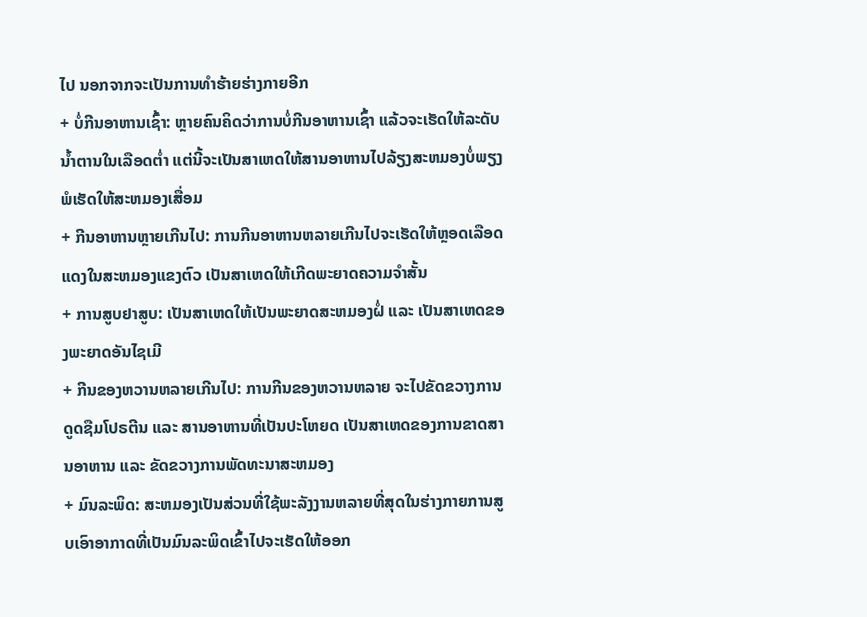ໄປ ນອກຈາກຈະເປັນການທຳຮ້າຍຮ່າງກາຍອີກ
+ ບໍ່ກີນອາຫານເຊົ້າ: ຫຼາຍຄົນຄິດວ່າການບໍ່ກີນອາຫານເຊົ້າ ແລ້ວຈະເຮັດໃຫ້ລະດັບນ້ຳຕານໃນເລືອດຕ່ຳ ແຕ່ນີ້ຈະເປັນສາເຫດໃຫ້ສານອາຫານໄປລ້ຽງສະຫມອງບໍ່ພຽງພໍເຮັດໃຫ້ສະຫມອງເສື່ອມ
+ ກີນອາຫານຫຼາຍເກີນໄປ: ການກີນອາຫານຫລາຍເກີນໄປຈະເຮັດໃຫ້ຫຼອດເລືອດແດງໃນສະຫມອງແຂງຕົວ ເປັນສາເຫດໃຫ້ເກີດພະຍາດຄວາມຈຳສັ້ນ
+ ການສູບຢາສູບ: ເປັນສາເຫດໃຫ້ເປັນພະຍາດສະຫມອງຝໍ່ ແລະ ເປັນສາເຫດຂອງພະຍາດອັນໄຊເມີ
+ ກີນຂອງຫວານຫລາຍເກີນໄປ: ການກີນຂອງຫວານຫລາຍ ຈະໄປຂັດຂວາງການດູດຊືມໂປຣຕີນ ແລະ ສານອາຫານທີ່ເປັນປະໂຫຍດ ເປັນສາເຫດຂອງການຂາດສານອາຫານ ແລະ ຂັດຂວາງການພັດທະນາສະຫມອງ
+ ມົນລະພິດ: ສະຫມອງເປັນສ່ວນທີ່ໃຊ້ພະລັງງານຫລາຍທີ່ສຸດໃນຮ່າງກາຍການສູບເອົາອາກາດທີ່ເປັນມົນລະພິດເຂົ້າໄປຈະເຮັດໃຫ້ອອກ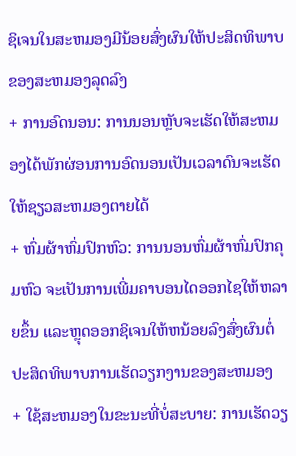ຊິເຈນໃນສະຫມອງມີນ້ອຍສົ່ງຜົນໃຫ້ປະສິດທິພາບຂອງສະຫມອງລຸດລົງ
+ ການອົດນອນ: ການນອນຫຼັບຈະເຮັດໃຫ້ສະຫມອງໄດ້ພັກຜ່ອນການອົດນອນເປັນເວລາດົນຈະເຮັດໃຫ້ຊຽວສະຫມອງຕາຍໄດ້
+ ຫົ່ມຜ້າຫົ່ມປົກຫົວ: ການນອນຫົ່ມຜ້າຫົ່ມປົກຄຸມຫົວ ຈະເປັນການເພີ່ມຄາບອນໄດອອກໄຊໃຫ້ຫລາຍຂຶ້ນ ແລະຫຼຸດອອກຊິເຈນໃຫ້ຫນ້ອຍລົງສົ່ງຜົນຕໍ່ປະສິດທິພາບການເຮັດວຽກງານຂອງສະຫມອງ
+ ໃຊ້ສະຫມອງໃນຂະນະທີ່ບໍ່ສະບາຍ: ການເຮັດວຽ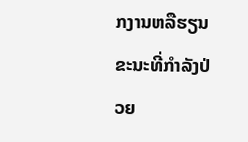ກງານຫລືຮຽນຂະນະທີ່ກຳລັງປ່ວຍ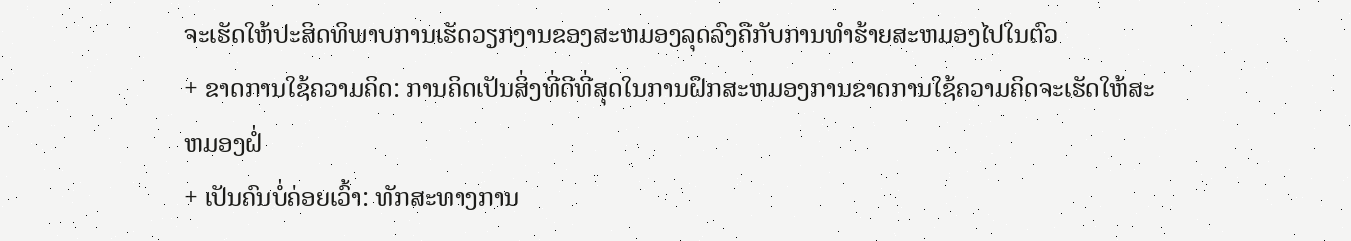ຈະເຮັດໃຫ້ປະສິດທິພາບການເຮັດວຽກງານຂອງສະຫມອງລຸດລົງຄືກັບການທຳຮ້າຍສະຫມອງໄປໃນຕົວ
+ ຂາດການໃຊ້ຄວາມຄິດ: ການຄິດເປັນສິ່ງທີ່ດີທີ່ສຸດໃນການຝຶກສະຫມອງການຂາດການໃຊ້ຄວາມຄິດຈະເຮັດໃຫ້ສະຫມອງຝໍ່
+ ເປັນຄົນບໍ່ຄ່ອຍເວົ້າ: ທັກສະທາງການ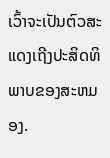ເວົ້າຈະເປັນຕົວສະແດງເຖີງປະສິດທິພາບຂອງສະຫມອງ.